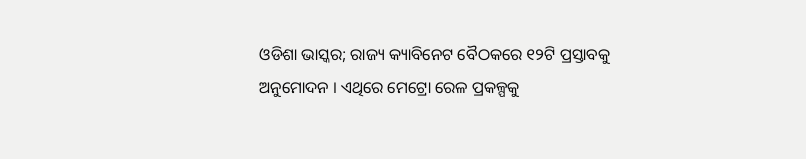ଓଡିଶା ଭାସ୍କର; ରାଜ୍ୟ କ୍ୟାବିନେଟ ବୈଠକରେ ୧୨ଟି ପ୍ରସ୍ତାବକୁ ଅନୁମୋଦନ । ଏଥିରେ ମେଟ୍ରୋ ରେଳ ପ୍ରକଳ୍ପକୁ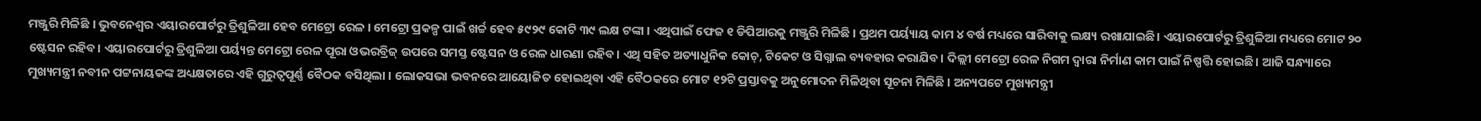ମଞ୍ଜୁରି ମିଳିଛି । ଭୁବନେଶ୍ୱର ଏୟାରପୋର୍ଟରୁ ତ୍ରିଶୁଳିଆ ହେବ ମେଟ୍ରୋ ରେଳ । ମେଟ୍ରୋ ପ୍ରକଳ୍ପ ପାଇଁ ଖର୍ଚ୍ଚ ହେବ ୫୯୨୯ କୋଟି ୩୯ ଲକ୍ଷ ଟଙ୍କା । ଏଥିପାଇଁ ଫେଜ ୧ ଡିପିଆରକୁ ମଞ୍ଜୁରି ମିଳିଛି । ପ୍ରଥମ ପର୍ୟ୍ୟାୟ କାମ ୪ ବର୍ଷ ମଧ୍ୟରେ ସାରିବାକୁ ଲକ୍ଷ୍ୟ ରଖାଯାଇଛି। ଏୟାରପୋର୍ଟରୁ ତ୍ରିଶୁଳିଆ ମଧ୍ୟରେ ମୋଟ ୨୦ ଷ୍ଟେସନ ରହିବ। ଏୟାରପୋର୍ଟରୁ ତ୍ରିଶୁଳିଆ ପର୍ୟ୍ୟନ୍ତ ମେଟ୍ରୋ ରେଳ ପୂରା ଓଭରବ୍ରିଜ୍ ଉପରେ ସମସ୍ତ ଷ୍ଟେସନ ଓ ରେଳ ଧାରଣା ରହିବ। ଏଥି ସହିତ ଅତ୍ୟାଧୁନିକ କୋଚ୍, ଟିକେଟ ଓ ସିଗ୍ନାଲ ବ୍ୟବହାର କରାଯିବ। ଦିଲ୍ଲୀ ମେଟ୍ରୋ ରେଳ ନିଗମ ଦ୍ବାରା ନିର୍ମାଣ କାମ ପାଇଁ ନିଷ୍ପତ୍ତି ହୋଇଛି। ଆଜି ସନ୍ଧ୍ୟାରେ ମୁଖ୍ୟମନ୍ତ୍ରୀ ନବୀନ ପଟ୍ଟନାୟକଙ୍କ ଅଧ୍ୟକ୍ଷତାରେ ଏହି ଗୁରୁତ୍ୱପୂର୍ଣ୍ଣ ବୈଠକ ବସିଥିଲା । ଲୋକସଭା ଭବନରେ ଆୟୋଜିତ ହୋଇଥିବା ଏହି ବୈଠକରେ ମୋଟ ୧୨ଟି ପ୍ରସ୍ତାବକୁ ଅନୁମୋଦନ ମିଳିଥିବା ସୂଚନା ମିଳିଛି । ଅନ୍ୟପଟେ ମୁଖ୍ୟମନ୍ତ୍ରୀ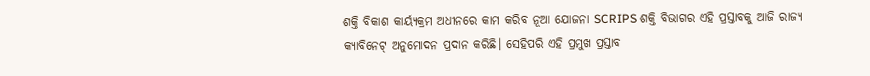ଶକ୍ତି ବିକାଶ କାର୍ୟ୍ୟକ୍ରମ ଅଧୀନରେ କାମ କରିବ ନୂଆ ଯୋଜନା SCRIPS ଶକ୍ତି ବିଭାଗର ଏହି ପ୍ରସ୍ତାବକୁ ଆଜି ରାଜ୍ୟ କ୍ୟାବିନେଟ୍ ଅନୁମୋଦନ ପ୍ରଦାନ କରିଛି। ସେହିପରି ଏହି ପ୍ରମୁଖ ପ୍ରସ୍ତାବ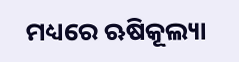ମଧ୍ୟରେ ଋଷିକୂଲ୍ୟା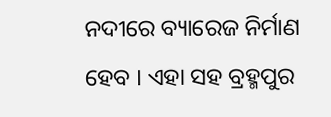ନଦୀରେ ବ୍ୟାରେଜ ନିର୍ମାଣ ହେବ । ଏହା ସହ ବ୍ରହ୍ମପୁର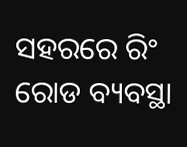ସହରରେ ରିଂ ରୋଡ ବ୍ୟବସ୍ଥା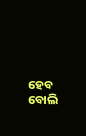ହେବ ବୋଲି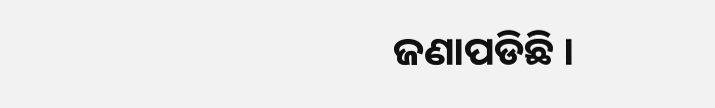ଜଣାପଡିଛି ।